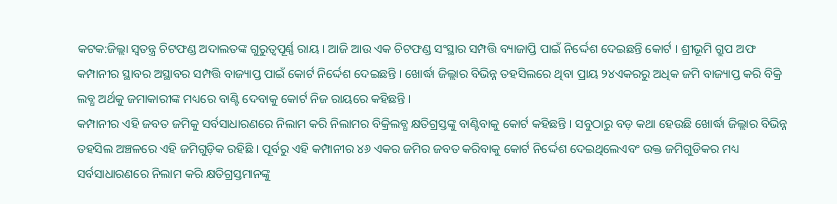କଟକ:ଜିଲ୍ଲା ସ୍ବତନ୍ତ୍ର ଚିଟଫଣ୍ଡ ଅଦାଲତଙ୍କ ଗୁରୁତ୍ବପୂର୍ଣ୍ଣ ରାୟ । ଆଜି ଆଉ ଏକ ଚିଟଫଣ୍ଡ ସଂସ୍ଥାର ସମ୍ପତ୍ତି ବ୍ୟାଜାପ୍ତି ପାଇଁ ନିର୍ଦ୍ଦେଶ ଦେଇଛନ୍ତି କୋର୍ଟ । ଶ୍ରୀଭୂମି ଗ୍ରୁପ ଅଫ କମ୍ପାନୀର ସ୍ଥାବର ଅସ୍ଥାବର ସମ୍ପତ୍ତି ବାଜ୍ୟାପ୍ତ ପାଇଁ କୋର୍ଟ ନିର୍ଦ୍ଦେଶ ଦେଇଛନ୍ତି । ଖୋର୍ଦ୍ଧା ଜିଲ୍ଲାର ବିଭିନ୍ନ ତହସିଲରେ ଥିବା ପ୍ରାୟ ୨୪ଏକରରୁ ଅଧିକ ଜମି ବାଜ୍ୟାପ୍ତ କରି ବିକ୍ରି ଲବ୍ଧ ଅର୍ଥକୁ ଜମାକାରୀଙ୍କ ମଧ୍ୟରେ ବାଣ୍ଟି ଦେବାକୁ କୋର୍ଟ ନିଜ ରାୟରେ କହିଛନ୍ତି ।
କମ୍ପାନୀର ଏହି ଜବତ ଜମିକୁ ସର୍ବସାଧାରଣରେ ନିଲାମ କରି ନିଲାମର ବିକ୍ରିଲବ୍ଧ କ୍ଷତିଗ୍ରସ୍ତଙ୍କୁ ବାଣ୍ଟିବାକୁ କୋର୍ଟ କହିଛନ୍ତି । ସବୁଠାରୁ ବଡ଼ କଥା ହେଉଛି ଖୋର୍ଦ୍ଧା ଜିଲ୍ଲାର ବିଭିନ୍ନ ତହସିଲ ଅଞ୍ଚଳରେ ଏହି ଜମିଗୁଡ଼ିକ ରହିଛି । ପୂର୍ବରୁ ଏହି କମ୍ପାନୀର ୪୬ ଏକର ଜମିର ଜବତ କରିବାକୁ କୋର୍ଟ ନିର୍ଦ୍ଦେଶ ଦେଇଥିଲେଏବଂ ଉକ୍ତ ଜମିଗୁଡିକର ମଧ୍ୟ ସର୍ବସାଧାରଣରେ ନିଲାମ କରି କ୍ଷତିଗ୍ରସ୍ତମାନଙ୍କୁ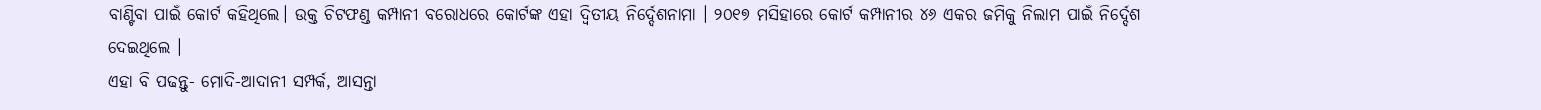ବାଣ୍ଟିବା ପାଇଁ କୋର୍ଟ କହିଥିଲେ। ଉକ୍ତ ଚିଟଫଣ୍ଡ କମ୍ପାନୀ ବରୋଧରେ କୋର୍ଟଙ୍କ ଏହା ଦ୍ବିତୀୟ ନିର୍ଦ୍ଦେଶନାମା । ୨୦୧୭ ମସିହାରେ କୋର୍ଟ କମ୍ପାନୀର ୪୬ ଏକର ଜମିକୁ ନିଲାମ ପାଇଁ ନିର୍ଦ୍ଦେଶ ଦେଇଥିଲେ ।
ଏହା ବି ପଢନ୍ତୁ- ମୋଦି-ଆଦାନୀ ସମ୍ପର୍କ, ଆସନ୍ତା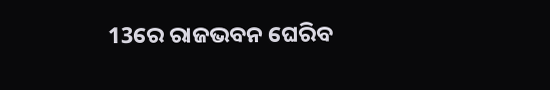13ରେ ରାଜଭବନ ଘେରିବ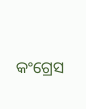କଂଗ୍ରେସ